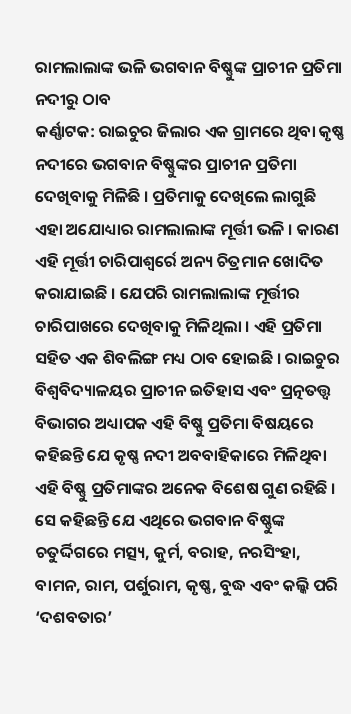ରାମଲାଲାଙ୍କ ଭଳି ଭଗବାନ ବିଷ୍ଣୁଙ୍କ ପ୍ରାଚୀନ ପ୍ରତିମା ନଦୀରୁ ଠାବ
କର୍ଣ୍ଣାଟକ: ରାଇଚୁର ଜିଲାର ଏକ ଗ୍ରାମରେ ଥିବା କୃଷ୍ଣ ନଦୀରେ ଭଗବାନ ବିଷ୍ଣୁଙ୍କର ପ୍ରାଚୀନ ପ୍ରତିମା ଦେଖିବାକୁ ମିଳିଛି । ପ୍ରତିମାକୁ ଦେଖିଲେ ଲାଗୁଛି ଏହା ଅଯୋଧ୍ୟାର ରାମଲାଲାଙ୍କ ମୂର୍ତ୍ତୀ ଭଳି । କାରଣ ଏହି ମୂର୍ତ୍ତୀ ଚାରିପାଶ୍ୱର୍ରେ ଅନ୍ୟ ଚିତ୍ରମାନ ଖୋଦିତ କରାଯାଇଛି । ଯେପରି ରାମଲାଲାଙ୍କ ମୂର୍ତ୍ତୀର ଚାରିପାଖରେ ଦେଖିବାକୁ ମିଳିଥିଲା । ଏହି ପ୍ରତିମା ସହିତ ଏକ ଶିବଲିଙ୍ଗ ମଧ୍ୟ ଠାବ ହୋଇଛି । ରାଇଚୁର ବିଶ୍ୱବିଦ୍ୟାଳୟର ପ୍ରାଚୀନ ଇତିହାସ ଏବଂ ପ୍ରତ୍ନତତ୍ତ୍ୱ ବିଭାଗର ଅଧ୍ୟାପକ ଏହି ବିଷ୍ଣୁ ପ୍ରତିମା ବିଷୟରେ କହିଛନ୍ତି ଯେ କୃଷ୍ଣ ନଦୀ ଅବବାହିକାରେ ମିଳିଥିବା ଏହି ବିଷ୍ଣୁ ପ୍ରତିମାଙ୍କର ଅନେକ ବିଶେଷ ଗୁଣ ରହିଛି । ସେ କହିଛନ୍ତି ଯେ ଏଥିରେ ଭଗବାନ ବିଷ୍ଣୁଙ୍କ ଚତୁର୍ଦ୍ଦିଗରେ ମତ୍ସ୍ୟ, କୁର୍ମ, ବରାହ, ନରସିଂହା, ବାମନ, ରାମ, ପର୍ଶୁରାମ, କୃଷ୍ଣ, ବୁଦ୍ଧ ଏବଂ କଲ୍କି ପରି ‘ଦଶବତାର’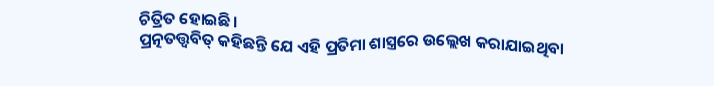ଚିତ୍ରିତ ହୋଇଛି।
ପ୍ରତ୍ନତତ୍ତ୍ୱବିତ୍ କହିଛନ୍ତି ଯେ ଏହି ପ୍ରତିମା ଶାସ୍ତ୍ରରେ ଉଲ୍ଲେଖ କରାଯାଇଥିବା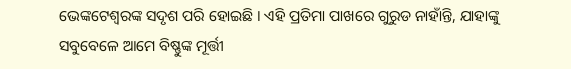ଭେଙ୍କଟେଶ୍ୱରଙ୍କ ସଦୃଶ ପରି ହୋଇଛି । ଏହି ପ୍ରତିମା ପାଖରେ ଗୁରୁଡ ନାହାଁନ୍ତି, ଯାହାଙ୍କୁ ସବୁବେଳେ ଆମେ ବିଷ୍ଣୁଙ୍କ ମୂର୍ତ୍ତୀ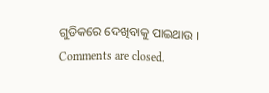ଗୁଡିକରେ ଦେଖିବାକୁ ପାଇଥାଉ ।
Comments are closed.